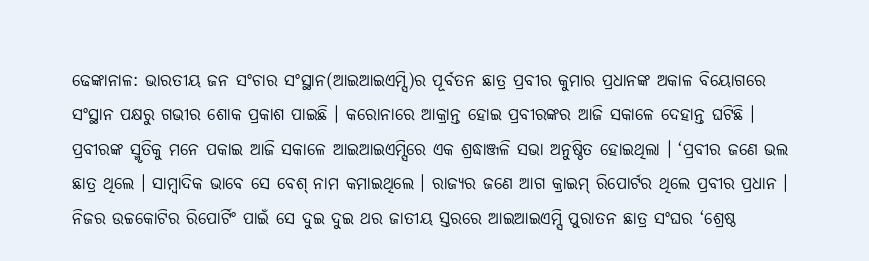ଢେଙ୍କାନାଳ: ଭାରତୀୟ ଜନ ସଂଚାର ସଂସ୍ଥାନ(ଆଇଆଇଏମ୍ସି)ର ପୂର୍ବତନ ଛାତ୍ର ପ୍ରବୀର କୁମାର ପ୍ରଧାନଙ୍କ ଅକାଳ ବିୟୋଗରେ ସଂସ୍ଥାନ ପକ୍ଷରୁ ଗଭୀର ଶୋକ ପ୍ରକାଶ ପାଇଛି । କରୋନାରେ ଆକ୍ରାନ୍ତ ହୋଇ ପ୍ରବୀରଙ୍କର ଆଜି ସକାଳେ ଦେହାନ୍ତ ଘଟିଛି ।
ପ୍ରବୀରଙ୍କ ସ୍ମୃତିକୁ ମନେ ପକାଇ ଆଜି ସକାଳେ ଆଇଆଇଏମ୍ସିରେ ଏକ ଶ୍ରଦ୍ଧାଞ୍ଜଳି ସଭା ଅନୁଷ୍ଠିତ ହୋଇଥିଲା । ‘ପ୍ରବୀର ଜଣେ ଭଲ ଛାତ୍ର ଥିଲେ । ସାମ୍ବାଦିକ ଭାବେ ସେ ବେଶ୍ ନାମ କମାଇଥିଲେ । ରାଜ୍ୟର ଜଣେ ଆଗ କ୍ରାଇମ୍ ରିପୋର୍ଟର ଥିଲେ ପ୍ରବୀର ପ୍ରଧାନ । ନିଜର ଉଚ୍ଚକୋଟିର ରିପୋର୍ଟିଂ ପାଇଁ ସେ ଦୁଇ ଦୁଇ ଥର ଜାତୀୟ ସ୍ତରରେ ଆଇଆଇଏମ୍ସି ପୁରାତନ ଛାତ୍ର ସଂଘର ‘ଶ୍ରେଷ୍ଠ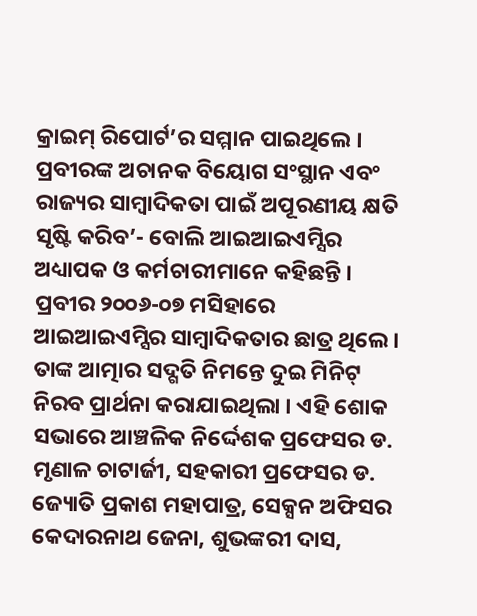କ୍ରାଇମ୍ ରିପୋର୍ଟ’ର ସମ୍ମାନ ପାଇଥିଲେ । ପ୍ରବୀରଙ୍କ ଅଚାନକ ବିୟୋଗ ସଂସ୍ଥାନ ଏବଂ ରାଜ୍ୟର ସାମ୍ବାଦିକତା ପାଇଁ ଅପୂରଣୀୟ କ୍ଷତି ସୃଷ୍ଟି କରିବ’- ବୋଲି ଆଇଆଇଏମ୍ସିର ଅଧ୍ୟାପକ ଓ କର୍ମଚାରୀମାନେ କହିଛନ୍ତି ।
ପ୍ରବୀର ୨୦୦୬-୦୭ ମସିହାରେ ଆଇଆଇଏମ୍ସିର ସାମ୍ବାଦିକତାର ଛାତ୍ର ଥିଲେ । ତାଙ୍କ ଆତ୍ମାର ସଦ୍ଗତି ନିମନ୍ତେ ଦୁଇ ମିନିଟ୍ ନିରବ ପ୍ରାର୍ଥନା କରାଯାଇଥିଲା । ଏହି ଶୋକ ସଭାରେ ଆଞ୍ଚଳିକ ନିର୍ଦ୍ଦେଶକ ପ୍ରଫେସର ଡ. ମୃଣାଳ ଚାଟାର୍ଜୀ, ସହକାରୀ ପ୍ରଫେସର ଡ. ଜ୍ୟୋତି ପ୍ରକାଶ ମହାପାତ୍ର, ସେକ୍ସନ ଅଫିସର କେଦାରନାଥ ଜେନା, ଶୁଭଙ୍କରୀ ଦାସ,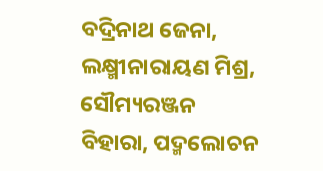ବଦ୍ରିନାଥ ଜେନା, ଲକ୍ଷ୍ମୀନାରାୟଣ ମିଶ୍ର, ସୌମ୍ୟରଞ୍ଜନ ବିହାରା, ପଦ୍ମଲୋଚନ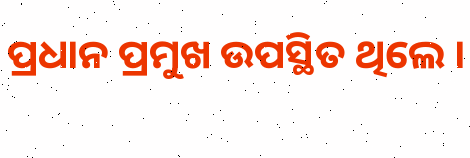ପ୍ରଧାନ ପ୍ରମୁଖ ଉପସ୍ଥିତ ଥିଲେ ।